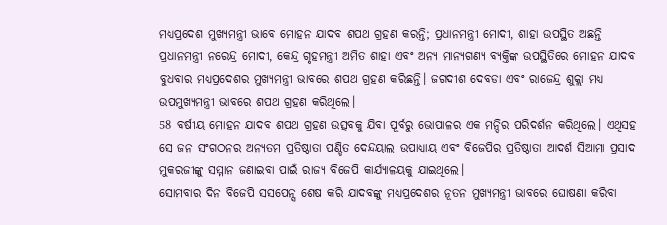ମଧ୍ୟପ୍ରଦେଶ ମୁଖ୍ୟମନ୍ତ୍ରୀ ଭାବେ ମୋହନ ଯାଦବ ଶପଥ ଗ୍ରହଣ କରନ୍ତି; ପ୍ରଧାନମନ୍ତ୍ରୀ ମୋଦୀ, ଶାହା ଉପସ୍ଥିତ ଅଛନ୍ତି
ପ୍ରଧାନମନ୍ତ୍ରୀ ନରେନ୍ଦ୍ର ମୋଦୀ, କେନ୍ଦ୍ର ଗୃହମନ୍ତ୍ରୀ ଅମିତ ଶାହା ଏବଂ ଅନ୍ୟ ମାନ୍ୟଗଣ୍ୟ ବ୍ୟକ୍ତିଙ୍କ ଉପସ୍ଥିତିରେ ମୋହନ ଯାଦବ ବୁଧବାର ମଧ୍ୟପ୍ରଦେଶର ମୁଖ୍ୟମନ୍ତ୍ରୀ ଭାବରେ ଶପଥ ଗ୍ରହଣ କରିଛନ୍ତି। ଜଗଦୀଶ ଦେବଡା ଏବଂ ରାଜେନ୍ଦ୍ର ଶୁକ୍ଲା ମଧ୍ୟ ଉପମୁଖ୍ୟମନ୍ତ୍ରୀ ଭାବରେ ଶପଥ ଗ୍ରହଣ କରିଥିଲେ।
58 ବର୍ଷୀୟ ମୋହନ ଯାଦବ ଶପଥ ଗ୍ରହଣ ଉତ୍ସବକୁ ଯିବା ପୂର୍ବରୁ ଭୋପାଳର ଏକ ମନ୍ଦିର ପରିଦର୍ଶନ କରିଥିଲେ। ଏଥିସହ ସେ ଜନ ସଂଗଠନର ଅନ୍ୟତମ ପ୍ରତିଷ୍ଠାତା ପଣ୍ଡିତ ଦେନ୍ଦୟାଲ ଉପାଧ୍ୟାୟ ଏବଂ ବିଜେପିର ପ୍ରତିଷ୍ଠାତା ଆଦର୍ଶ ସିଆମା ପ୍ରସାଦ ମୁକରଜୀଙ୍କୁ ସମ୍ମାନ ଜଣାଇବା ପାଇଁ ରାଜ୍ୟ ବିଜେପି କାର୍ଯ୍ୟାଳୟକୁ ଯାଇଥିଲେ।
ସୋମବାର ଦିନ ବିଜେପି ସସପେନ୍ସ ଶେଷ କରି ଯାଦବଙ୍କୁ ମଧ୍ୟପ୍ରଦେଶର ନୂତନ ମୁଖ୍ୟମନ୍ତ୍ରୀ ଭାବରେ ଘୋଷଣା କରିବା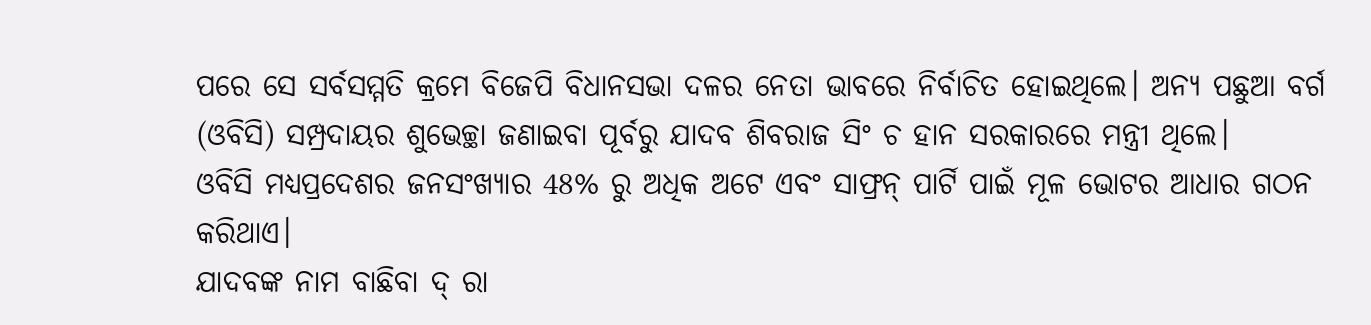ପରେ ସେ ସର୍ବସମ୍ମତି କ୍ରମେ ବିଜେପି ବିଧାନସଭା ଦଳର ନେତା ଭାବରେ ନିର୍ବାଚିତ ହୋଇଥିଲେ। ଅନ୍ୟ ପଛୁଆ ବର୍ଗ (ଓବିସି) ସମ୍ପ୍ରଦାୟର ଶୁଭେଚ୍ଛା ଜଣାଇବା ପୂର୍ବରୁ ଯାଦବ ଶିବରାଜ ସିଂ ଚ ହାନ ସରକାରରେ ମନ୍ତ୍ରୀ ଥିଲେ।
ଓବିସି ମଧ୍ୟପ୍ରଦେଶର ଜନସଂଖ୍ୟାର 48% ରୁ ଅଧିକ ଅଟେ ଏବଂ ସାଫ୍ରନ୍ ପାର୍ଟି ପାଇଁ ମୂଳ ଭୋଟର ଆଧାର ଗଠନ କରିଥାଏ।
ଯାଦବଙ୍କ ନାମ ବାଛିବା ଦ୍ ରା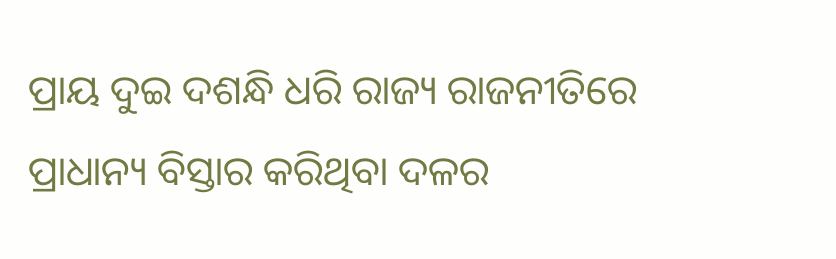ପ୍ରାୟ ଦୁଇ ଦଶନ୍ଧି ଧରି ରାଜ୍ୟ ରାଜନୀତିରେ ପ୍ରାଧାନ୍ୟ ବିସ୍ତାର କରିଥିବା ଦଳର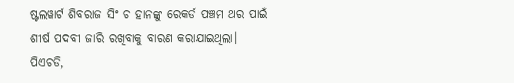ଷ୍ଟଲୱାର୍ଟ ଶିବରାଜ ସିଂ ଚ ହାନଙ୍କୁ ରେକର୍ଡ ପଞ୍ଚମ ଥର ପାଇଁ ଶୀର୍ଷ ପଦବୀ ଜାରି ରଖିବାକୁ ବାରଣ କରାଯାଇଥିଲା।
ପିଏଚଡି,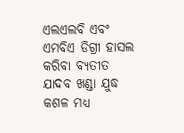ଏଲଏଲବି ଏବଂ ଏମବିଏ ଡିଗ୍ରୀ ହାସଲ କରିବା ବ୍ୟତୀତ ଯାଦବ ଖଣ୍ଡା ଯୁଦ୍ଧ କଶଳ ମଧ୍ୟ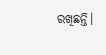ରଖିଛନ୍ତି।